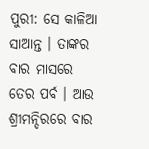ପୁରୀ: ସେ କାଳିଆ ସାଆନ୍ତ । ତାଙ୍କର ବାର ମାସରେ ତେର ପର୍ବ । ଆଉ ଶ୍ରୀମନ୍ଦିରରେ ବାର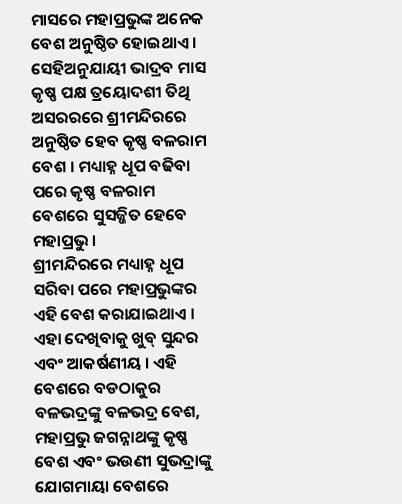ମାସରେ ମହାପ୍ରଭୁଙ୍କ ଅନେକ ବେଶ ଅନୁଷ୍ଠିତ ହୋଇଥାଏ । ସେହିଅନୁଯାୟୀ ଭାଦ୍ରବ ମାସ କୃଷ୍ଣ ପକ୍ଷ ତ୍ରୟୋଦଶୀ ତିଥି ଅସରରରେ ଶ୍ରୀମନ୍ଦିରରେ ଅନୁଷ୍ଠିତ ହେବ କୃଷ୍ଣ ବଳରାମ ବେଶ । ମଧ୍ୟାହ୍ନ ଧୂପ ବଢିବା ପରେ କୃଷ୍ଣ ବଳରାମ ବେଶରେ ସୁସଜ୍ଜିତ ହେବେ ମହାପ୍ରଭୁ ।
ଶ୍ରୀମନ୍ଦିରରେ ମଧ୍ୟାହ୍ନ ଧୂପ ସରିବା ପରେ ମହାପ୍ରଭୁଙ୍କର ଏହି ବେଶ କରାଯାଇଥାଏ । ଏହା ଦେଖିବାକୁ ଖୁବ୍ ସୁନ୍ଦର ଏବଂ ଆକର୍ଷଣୀୟ । ଏହି ବେଶରେ ବଡଠାକୁର ବଳଭଦ୍ରଙ୍କୁ ବଳଭଦ୍ର ବେଶ, ମହାପ୍ରଭୁ ଜଗନ୍ନାଥଙ୍କୁ କୃଷ୍ଣ ବେଶ ଏବଂ ଭଉଣୀ ସୁଭଦ୍ରାଙ୍କୁ ଯୋଗମାୟା ବେଶରେ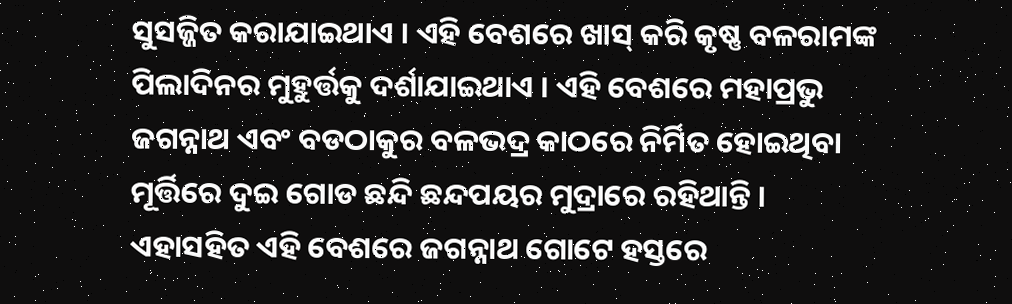ସୁସଜ୍ଜିତ କରାଯାଇଥାଏ । ଏହି ବେଶରେ ଖାସ୍ କରି କୃଷ୍ଣ ବଳରାମଙ୍କ ପିଲାଦିନର ମୁହୁର୍ତ୍ତକୁ ଦର୍ଶାଯାଇଥାଏ । ଏହି ବେଶରେ ମହାପ୍ରଭୁ ଜଗନ୍ନାଥ ଏବଂ ବଡଠାକୁର ବଳଭଦ୍ର କାଠରେ ନିର୍ମିତ ହୋଇଥିବା ମୂର୍ତ୍ତିରେ ଦୁଇ ଗୋଡ ଛନ୍ଦି ଛନ୍ଦପୟର ମୁଦ୍ରାରେ ରହିଥାନ୍ତି ।
ଏହାସହିତ ଏହି ବେଶରେ ଜଗନ୍ନାଥ ଗୋଟେ ହସ୍ତରେ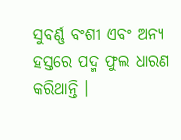ସୁବର୍ଣ୍ଣ ବଂଶୀ ଏବଂ ଅନ୍ୟ ହସ୍ତରେ ପଦ୍ମ ଫୁଲ ଧାରଣ କରିଥାନ୍ତି ।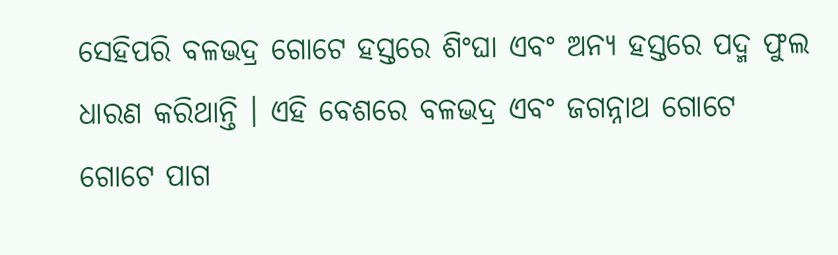ସେହିପରି ବଳଭଦ୍ର ଗୋଟେ ହସ୍ତରେ ଶିଂଘା ଏବଂ ଅନ୍ୟ ହସ୍ତରେ ପଦ୍ମ ଫୁଲ ଧାରଣ କରିଥାନ୍ତି । ଏହି ବେଶରେ ବଳଭଦ୍ର ଏବଂ ଜଗନ୍ନାଥ ଗୋଟେ ଗୋଟେ ପାଗ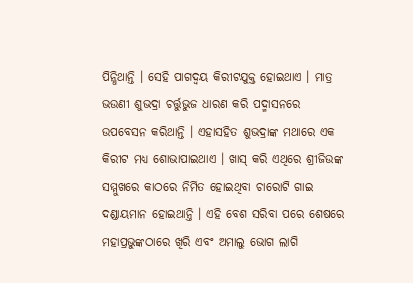ପିନ୍ଧିଥାନ୍ତି । ସେହି ପାଗଦ୍ୱୟ କିରୀଟଯୁକ୍ତ ହୋଇଥାଏ । ମାତ୍ର ଭଉଣୀ ଶୁଭଦ୍ରା ଚର୍ତ୍ତୁଭୁଜ ଧାରଣ କରି ପଦ୍ମାସନରେ ଉପବେସନ କରିଥାନ୍ତି । ଏହାସହିତ ଶୁଭଦ୍ରାଙ୍କ ମଥାରେ ଏକ କିରୀଟ ମଧ୍ୟ ଶୋଭାପାଇଥାଏ । ଖାସ୍ କରି ଏଥିରେ ଶ୍ରୀଜିଉଙ୍କ ସମ୍ମୁଖରେ କାଠରେ ନିର୍ମିତ ହୋଇଥିବା ଚାରୋଟି ଗାଇ ଦଣ୍ଡାୟମାନ ହୋଇଥାନ୍ତି । ଏହି ବେଶ ସରିବା ପରେ ଶେଷରେ ମହାପ୍ରଭୁଙ୍କଠାରେ ଖିରି ଏବଂ ଅମାଲୁ ଭୋଗ ଲାଗି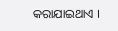କରାଯାଇଥାଏ ।